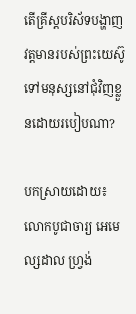តើគ្រីស្តបរិស័ទបង្ហាញវត្តមានរបស់ព្រះយេស៊ូទៅមនុស្សនៅជុំវិញខ្លួនដោយរបៀបណា?

បកស្រាយដោយ៖ លោកបូជាចារ្យ អេមេល្សដាល ហ្វ្រង់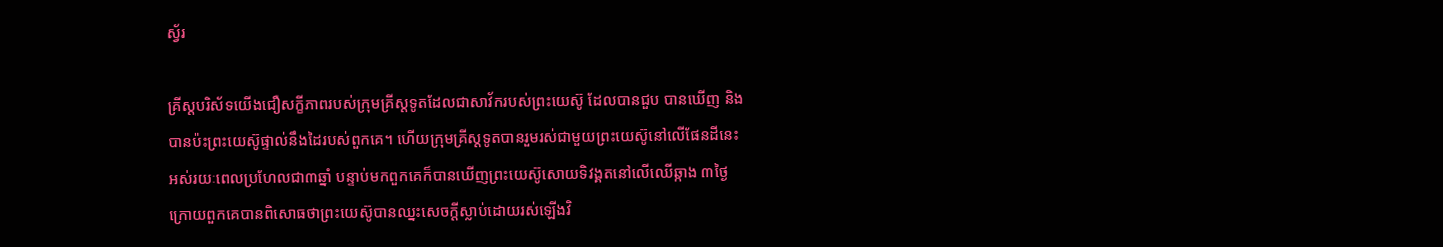ស្វ័រ

គ្រីស្តបរិស័ទយើងជឿសក្ខីភាពរបស់ក្រុមគ្រីស្តទូតដែលជាសាវ័ករបស់ព្រះយេស៊ូ ដែលបានជួប បានឃើញ និងបានប៉ះព្រះយេស៊ូផ្ទាល់នឹងដៃរបស់ពួកគេ។ ហើយក្រុមគ្រីស្តទូតបានរួមរស់ជាមួយព្រះយេស៊ូនៅលើផែនដីនេះ អស់រយៈពេលប្រហែលជា៣ឆ្នាំ បន្ទាប់មកពួកគេក៏បានឃើញព្រះយេស៊ូសោយទិវង្គតនៅលើឈើឆ្កាង ៣ថ្ងៃក្រោយពួកគេបានពិសោធថាព្រះយេស៊ូបានឈ្នះសេចក្តីស្លាប់ដោយរស់ឡើងវិ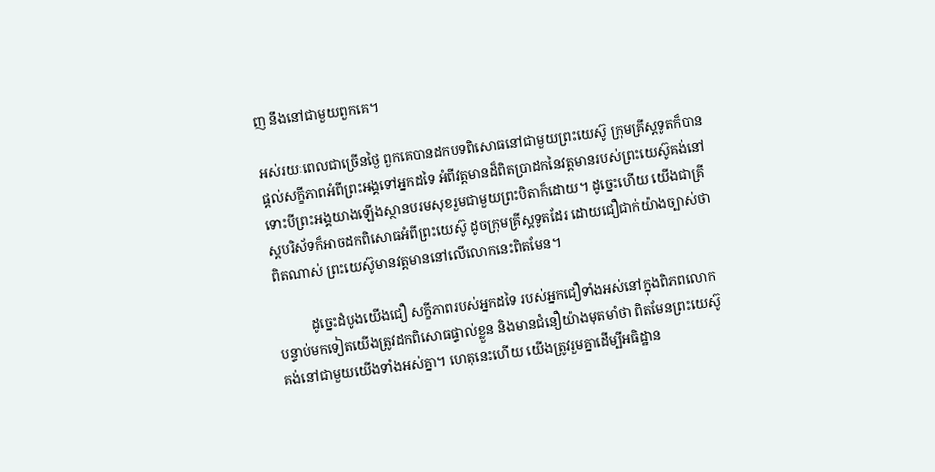ញ នឹងនៅជាមួយពួកគេ។

អស់រយៈពេលជាច្រើនថ្ងៃ ពួកគេបានដកបទពិសោធនៅជាមួយព្រះយេស៊ូ ក្រុមគ្រីស្តទូតក៏បានផ្តល់សក្ខីភាពអំពីព្រះអង្គទៅអ្នកដទៃ អំពីវត្តមានដ៏ពិតប្រាដកនៃវត្តមានរបស់ព្រះយេស៊ូគង់នៅ ទោះបីព្រះអង្គយាងឡើងស្ថានបរមសុខរួមជាមួយព្រះបិតាក៏ដោយ។ ដូច្នេះហើយ យើងជាគ្រីស្តបរិស័ទក៏អាចដកពិសោធអំពីព្រះយេស៊ូ ដូចក្រុមគ្រីស្តទូតដែរ ដោយជឿជាក់យ៉ាងច្បាស់ថាពិតណាស់ ព្រះយេស៊ូមានវត្តមាននៅលើលោកនេះពិតមែន។

          ដូច្នេះដំបូងយើងជឿ សក្ខីភាពរបស់អ្នកដទៃ របស់អ្នកជឿទាំងអស់នៅក្នុងពិភពលោក បន្ទាប់មកទៀតយើងត្រូវដកពិសោធផ្ទាល់ខ្លួន និងមានជំនឿយ៉ាងមុតមាំថា ពិតមែនព្រះយេស៊ូគង់នៅជាមួយយើងទាំងអស់គ្នា។ ហេតុនេះហើយ យើងត្រូវរួមគ្នាដើម្បីអធិដ្ឋាន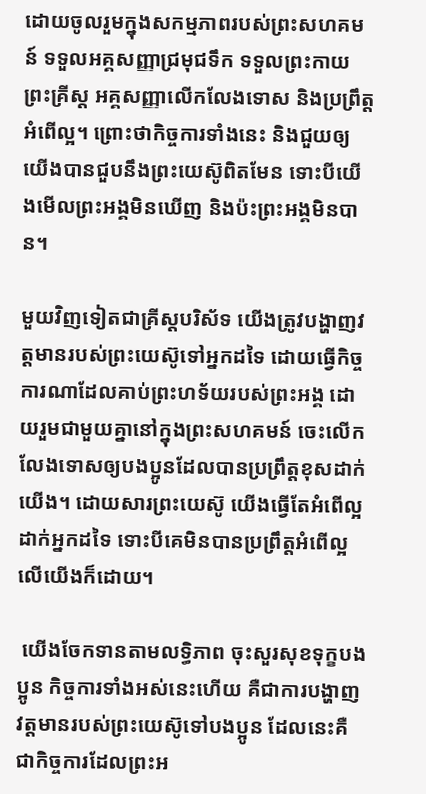ដោយចូលរួមក្នុងសកម្មភាពរបស់ព្រះសហគមន៍ ទទួលអគ្គសញ្ញាជ្រមុជទឹក ទទួលព្រះកាយព្រះគ្រីស្ត អគ្គសញ្ញាលើកលែងទោស និងប្រព្រឹត្តអំពើល្អ។ ព្រោះថាកិច្ចការទាំងនេះ និងជួយឲ្យយើងបានជួបនឹងព្រះយេស៊ូពិតមែន ទោះបីយើងមើលព្រះអង្គមិនឃើញ និងប៉ះព្រះអង្គមិនបាន។

មួយវិញទៀតជាគ្រីស្តបរិស័ទ យើងត្រូវបង្ហាញវត្តមានរបស់ព្រះយេស៊ូទៅអ្នកដទៃ ដោយធ្វើកិច្ចការណាដែលគាប់ព្រះហទ័យរបស់ព្រះអង្គ ដោយរួមជាមួយគ្នានៅក្នុងព្រះសហគមន៍ ចេះលើកលែងទោសឲ្យបងប្អូនដែលបានប្រព្រឹត្តខុសដាក់យើង។ ដោយសារព្រះយេស៊ូ យើងធ្វើតែអំពើល្អដាក់អ្នកដទៃ ទោះបីគេមិនបានប្រព្រឹត្តអំពើល្អលើយើងក៏ដោយ។

 យើងចែកទានតាមលទ្ធិភាព ចុះសួរសុខទុក្ខបងប្អូន កិច្ចការទាំងអស់នេះហើយ គឺជាការបង្ហាញវត្តមានរបស់ព្រះយេស៊ូទៅបងប្អូន ដែលនេះគឺជាកិច្ចការដែលព្រះអ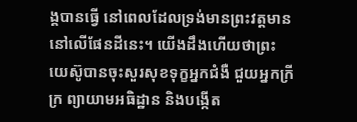ង្គបានធ្វើ នៅពេលដែលទ្រង់មានព្រះវត្តមាននៅលើផែនដីនេះ។ យើងដឹងហើយថាព្រះយេស៊ូបានចុះសួរសុខទុក្ខអ្នកជំងឺ ជួយអ្នកក្រីក្រ ព្យាយាមអធិដ្ឋាន និងបង្កើត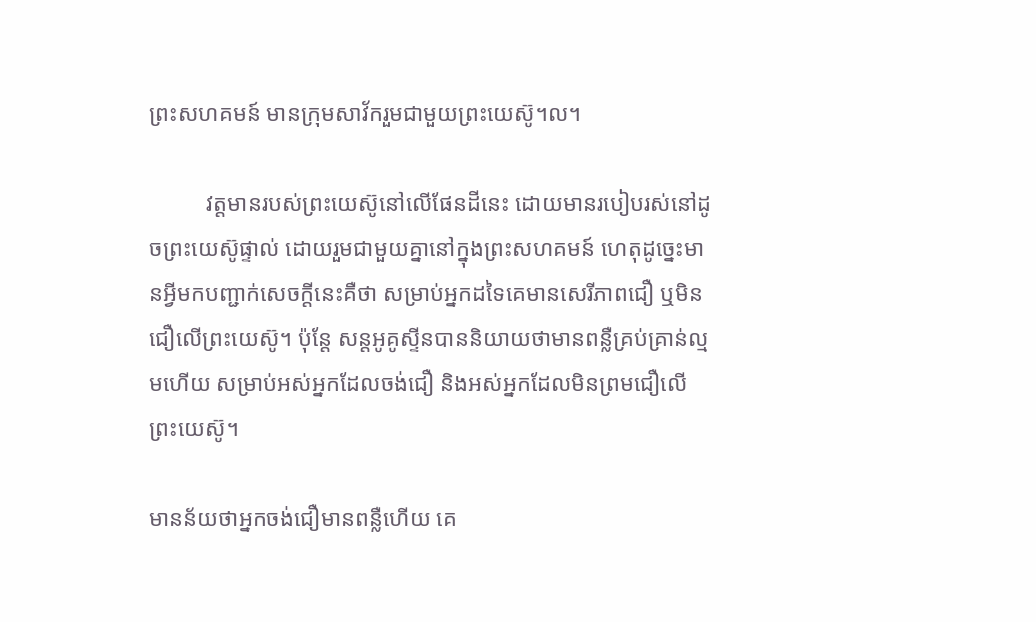ព្រះសហគមន៍ មានក្រុមសាវ័ករួមជាមួយព្រះយេស៊ូ។ល។

          វត្តមានរបស់ព្រះយេស៊ូនៅលើផែនដីនេះ ដោយមានរបៀបរស់នៅដូចព្រះយេស៊ូផ្ទាល់ ដោយរួមជាមួយគ្នានៅក្នុងព្រះសហគមន៍ ហេតុដូច្នេះមានអ្វីមកបញ្ជាក់សេចក្តីនេះគឺថា សម្រាប់អ្នកដទៃគេមានសេរីភាពជឿ ឬមិនជឿលើព្រះយេស៊ូ។ ប៉ុន្តែ សន្តអូគូស្ទីនបាននិយាយថាមានពន្លឺគ្រប់គ្រាន់ល្មមហើយ សម្រាប់អស់អ្នកដែលចង់ជឿ និងអស់អ្នកដែលមិនព្រមជឿលើព្រះយេស៊ូ។

មានន័យថាអ្នកចង់ជឿមានពន្លឺហើយ គេ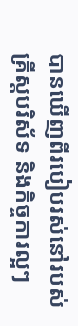បានឃើញពីរបៀបរស់នៅរបស់គ្រីស្តបរិស័ទ និងកិច្ចការល្អៗ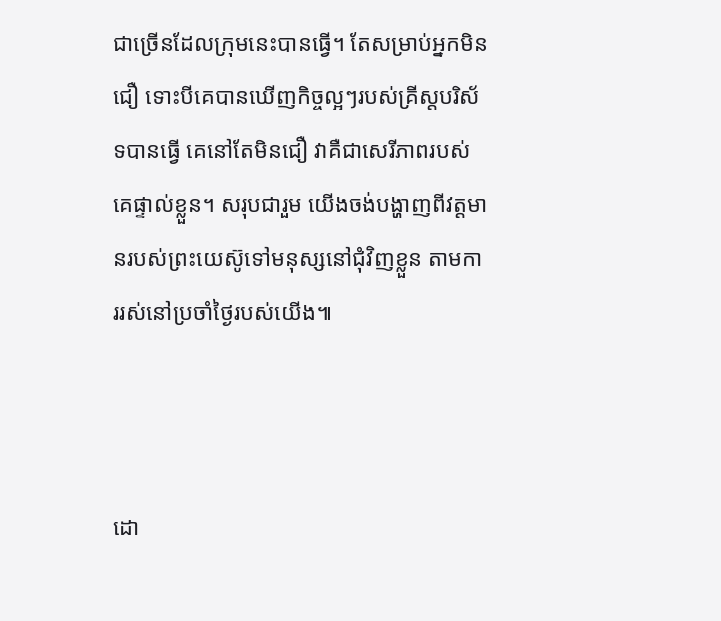ជាច្រើនដែលក្រុមនេះបានធ្វើ។ តែសម្រាប់អ្នកមិនជឿ ទោះបីគេបានឃើញកិច្ចល្អៗរបស់គ្រីស្តបរិស័ទបានធ្វើ គេនៅតែមិនជឿ វាគឺជាសេរីភាពរបស់គេផ្ទាល់ខ្លួន។ សរុបជារួម យើងចង់បង្ហាញពីវត្តមានរបស់ព្រះយេស៊ូទៅមនុស្សនៅជុំវិញខ្លួន តាមការរស់នៅប្រចាំថ្ងៃរបស់យើង៕



ដោ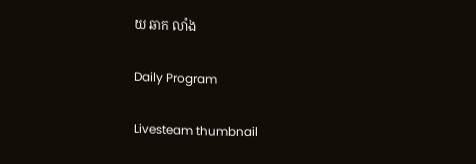យ ឆាក លាំង

Daily Program

Livesteam thumbnail